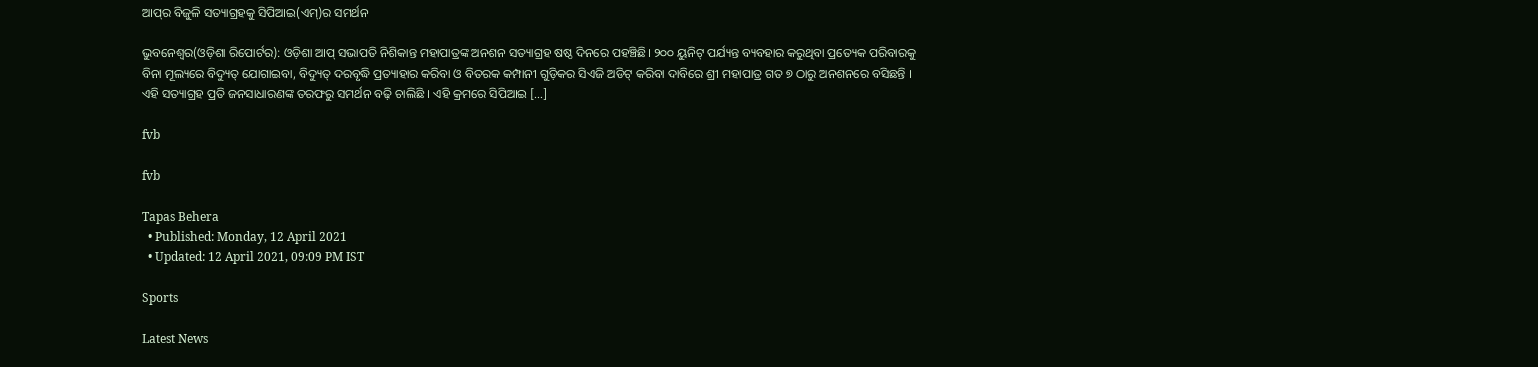ଆପ୍‌ର ବିଜୁଳି ସତ୍ୟାଗ୍ରହକୁ ସିପିଆଇ(ଏମ୍)ର ସମର୍ଥନ

ଭୁବନେଶ୍ୱର(ଓଡ଼ିଶା ରିପୋର୍ଟର): ଓଡ଼ିଶା ଆପ୍ ସଭାପତି ନିଶିକାନ୍ତ ମହାପାତ୍ରଙ୍କ ଅନଶନ ସତ୍ୟାଗ୍ରହ ଷଷ୍ଠ ଦିନରେ ପହଞ୍ଚିଛି। ୨୦୦ ୟୁନିଟ୍ ପର୍ଯ୍ୟନ୍ତ ବ୍ୟବହାର କରୁଥିବା ପ୍ରତ୍ୟେକ ପରିବାରକୁ ବିନା ମୂଲ୍ୟରେ ବିଦ୍ୟୁତ୍ ଯୋଗାଇବା, ବିଦ୍ୟୁତ୍ ଦରବୃଦ୍ଧି ପ୍ରତ୍ୟାହାର କରିବା ଓ ବିତରକ କମ୍ପାନୀ ଗୁଡ଼ିକର ସିଏଜି ଅଡିଟ୍ କରିବା ଦାବିରେ ଶ୍ରୀ ମହାପାତ୍ର ଗତ ୭ ଠାରୁ ଅନଶନରେ ବସିଛନ୍ତି । ଏହି ସତ୍ୟାଗ୍ରହ ପ୍ରତି ଜନସାଧାରଣଙ୍କ ତରଫରୁ ସମର୍ଥନ ବଢ଼ି ଚାଲିଛି । ଏହି କ୍ରମରେ ସିପିଆଇ […]

fvb

fvb

Tapas Behera
  • Published: Monday, 12 April 2021
  • Updated: 12 April 2021, 09:09 PM IST

Sports

Latest News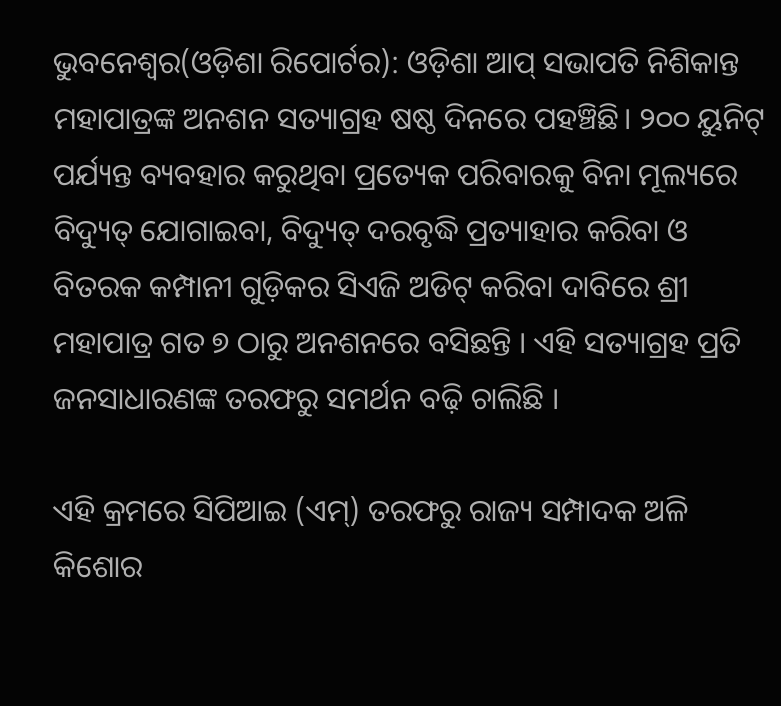ଭୁବନେଶ୍ୱର(ଓଡ଼ିଶା ରିପୋର୍ଟର): ଓଡ଼ିଶା ଆପ୍ ସଭାପତି ନିଶିକାନ୍ତ ମହାପାତ୍ରଙ୍କ ଅନଶନ ସତ୍ୟାଗ୍ରହ ଷଷ୍ଠ ଦିନରେ ପହଞ୍ଚିଛି। ୨୦୦ ୟୁନିଟ୍ ପର୍ଯ୍ୟନ୍ତ ବ୍ୟବହାର କରୁଥିବା ପ୍ରତ୍ୟେକ ପରିବାରକୁ ବିନା ମୂଲ୍ୟରେ ବିଦ୍ୟୁତ୍ ଯୋଗାଇବା, ବିଦ୍ୟୁତ୍ ଦରବୃଦ୍ଧି ପ୍ରତ୍ୟାହାର କରିବା ଓ ବିତରକ କମ୍ପାନୀ ଗୁଡ଼ିକର ସିଏଜି ଅଡିଟ୍ କରିବା ଦାବିରେ ଶ୍ରୀ ମହାପାତ୍ର ଗତ ୭ ଠାରୁ ଅନଶନରେ ବସିଛନ୍ତି । ଏହି ସତ୍ୟାଗ୍ରହ ପ୍ରତି ଜନସାଧାରଣଙ୍କ ତରଫରୁ ସମର୍ଥନ ବଢ଼ି ଚାଲିଛି ।

ଏହି କ୍ରମରେ ସିପିଆଇ (ଏମ୍) ତରଫରୁ ରାଜ୍ୟ ସମ୍ପାଦକ ଅଳି କିଶୋର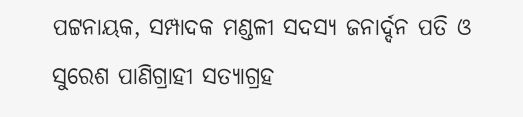ପଟ୍ଟନାୟକ, ସମ୍ପାଦକ ମଣ୍ଡଳୀ ସଦସ୍ୟ ଜନାର୍ଦ୍ଦନ ପତି ଓ ସୁରେଶ ପାଣିଗ୍ରାହୀ ସତ୍ୟାଗ୍ରହ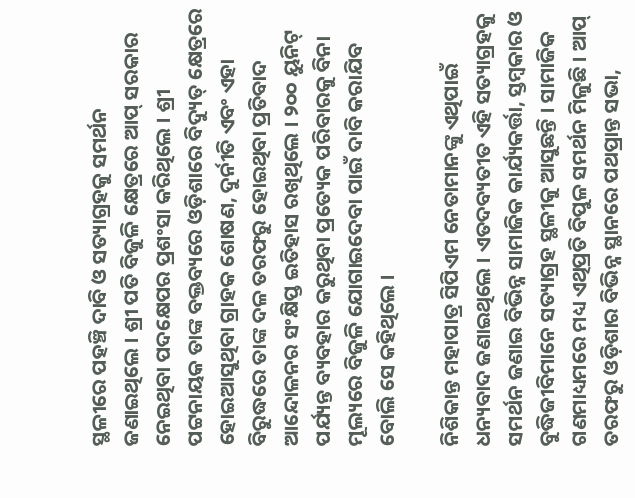ସ୍ଥଳୀରେ ପହଞ୍ଚି ଦାବି ଓ ସତ୍ୟାଗ୍ରହକୁ ସମର୍ଥନ ଜଣାଇଥିଲେ । ଶ୍ରୀ ପତି ବିଜୁଳି କ୍ଷେତ୍ରରେ ଆପ୍ ସରକାର ନେଇଥିବା ପଦକ୍ଷେପର ପ୍ରଶଂସା କରିଥିଲେ । ଶ୍ରୀ ପଟ୍ଟନାୟକ ତାଙ୍କ ବକ୍ତବ୍ୟରେ ଓଡ଼ିଶାରେ ବିଦ୍ୟୁତ୍ କ୍ଷେତ୍ରରେ ହୋଇଆସୁଥିବା ଗ୍ରାହକ ଶୋଷଣ, ଦୁର୍ନୀତି ଏବଂ ଏହା ବିରୁଦ୍ଧରେ ତାଙ୍କ ଦଳ ତରଫରୁ ହୋଇଥିବା ପ୍ରତିବାଦ ଆନ୍ଦୋଳନର ସଂକ୍ଷିପ୍ତ ଇତିହାସ ରଖିଥିଲେ । ୨୦୦ ୟୁନିଟ୍ ପର୍ଯ୍ୟନ୍ତ ବ୍ୟବହାର କରୁଥିବା ପ୍ରତ୍ୟେକ ପରିବାରକୁ ବିନା ମୂଲ୍ୟରେ ବିଜୁଳି ଯୋଗାଇଦେବା ପାଇଁ ଦାବି କରାଯିବ ବୋଲି ସେ କହିଥିଲେ ।

ନିଶିକାନ୍ତ ମହାପାତ୍ର ସିପିଏମ ନେତାମାନଙ୍କୁ ଏଥିପାଇଁ ଧନ୍ୟବାଦ ଜଣାଇଥିଲେ । ଏତଦବ୍ୟତୀତ ଏହି ସତ୍ୟାଗ୍ରହକୁ ସମର୍ଥନ ଜଣାଇ ବିଭିନ୍ନ ସାମାଜିକ କାର୍ଯ୍ୟକର୍ତ୍ତା, ସ୍ତମ୍ବକାର ଓ ବୁଦ୍ଧିଜୀବିମାନେ ସତ୍ୟାଗ୍ରହ ସ୍ଥଳୀକୁ ଆସୁଛନ୍ତି । ସାମାଜିକ ଗଣମାଧ୍ୟମରେ ମଧ୍ୟ ଏଥିପ୍ରତି ବିପୁଳ ସମର୍ଥନ ମିଳୁଛି । ଆପ୍ ତରଫରୁ ଓଡ଼ିଶାର ବିଭିନ୍ନ ସ୍ଥାନରେ ପଥପ୍ରାନ୍ତ ସଭା,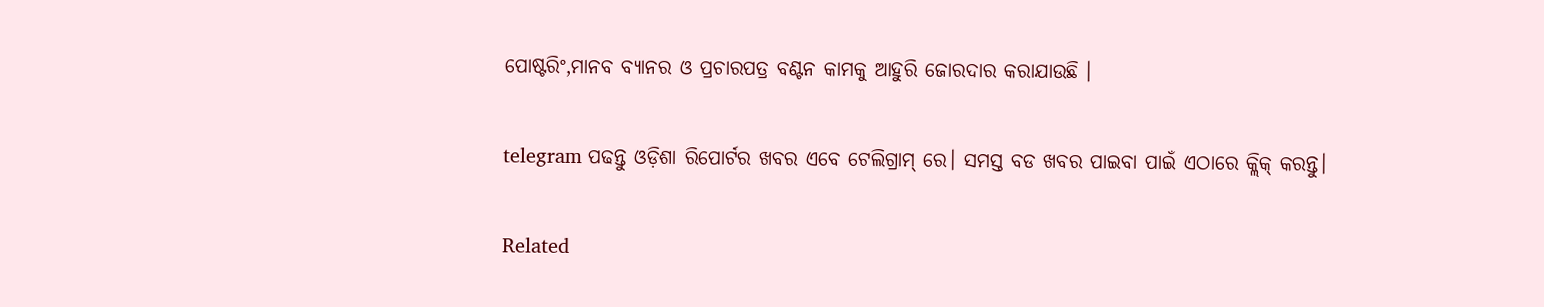ପୋଷ୍ଟରିଂ,ମାନବ ବ୍ୟାନର ଓ ପ୍ରଚାରପତ୍ର ବଣ୍ଟନ କାମକୁ ଆହୁରି ଜୋରଦାର କରାଯାଉଛି ।

telegram ପଢନ୍ତୁ ଓଡ଼ିଶା ରିପୋର୍ଟର ଖବର ଏବେ ଟେଲିଗ୍ରାମ୍ ରେ। ସମସ୍ତ ବଡ ଖବର ପାଇବା ପାଇଁ ଏଠାରେ କ୍ଲିକ୍ କରନ୍ତୁ।

Related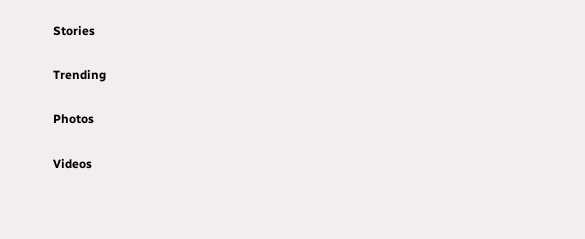Stories

Trending

Photos

Videos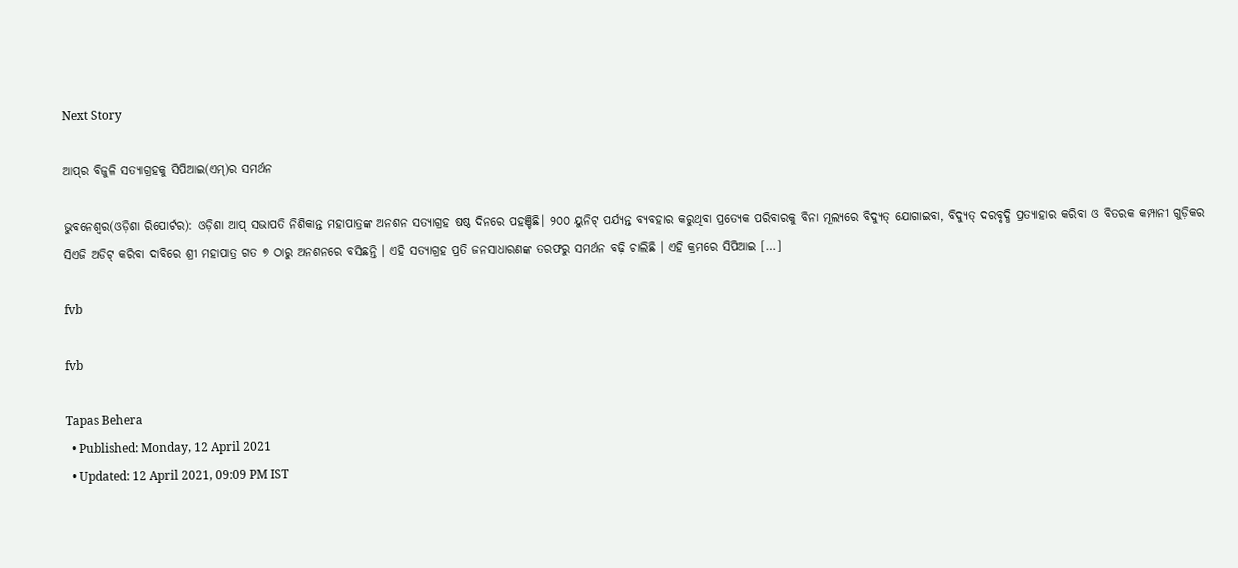Next Story

ଆପ୍‌ର ବିଜୁଳି ସତ୍ୟାଗ୍ରହକୁ ସିପିଆଇ(ଏମ୍)ର ସମର୍ଥନ

ଭୁବନେଶ୍ୱର(ଓଡ଼ିଶା ରିପୋର୍ଟର): ଓଡ଼ିଶା ଆପ୍ ସଭାପତି ନିଶିକାନ୍ତ ମହାପାତ୍ରଙ୍କ ଅନଶନ ସତ୍ୟାଗ୍ରହ ଷଷ୍ଠ ଦିନରେ ପହଞ୍ଚିଛି। ୨୦୦ ୟୁନିଟ୍ ପର୍ଯ୍ୟନ୍ତ ବ୍ୟବହାର କରୁଥିବା ପ୍ରତ୍ୟେକ ପରିବାରକୁ ବିନା ମୂଲ୍ୟରେ ବିଦ୍ୟୁତ୍ ଯୋଗାଇବା, ବିଦ୍ୟୁତ୍ ଦରବୃଦ୍ଧି ପ୍ରତ୍ୟାହାର କରିବା ଓ ବିତରକ କମ୍ପାନୀ ଗୁଡ଼ିକର ସିଏଜି ଅଡିଟ୍ କରିବା ଦାବିରେ ଶ୍ରୀ ମହାପାତ୍ର ଗତ ୭ ଠାରୁ ଅନଶନରେ ବସିଛନ୍ତି । ଏହି ସତ୍ୟାଗ୍ରହ ପ୍ରତି ଜନସାଧାରଣଙ୍କ ତରଫରୁ ସମର୍ଥନ ବଢ଼ି ଚାଲିଛି । ଏହି କ୍ରମରେ ସିପିଆଇ […]

fvb

fvb

Tapas Behera
  • Published: Monday, 12 April 2021
  • Updated: 12 April 2021, 09:09 PM IST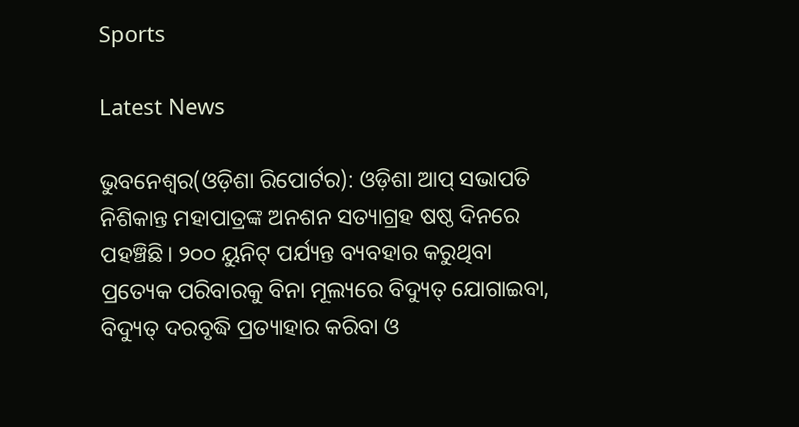Sports

Latest News

ଭୁବନେଶ୍ୱର(ଓଡ଼ିଶା ରିପୋର୍ଟର): ଓଡ଼ିଶା ଆପ୍ ସଭାପତି ନିଶିକାନ୍ତ ମହାପାତ୍ରଙ୍କ ଅନଶନ ସତ୍ୟାଗ୍ରହ ଷଷ୍ଠ ଦିନରେ ପହଞ୍ଚିଛି। ୨୦୦ ୟୁନିଟ୍ ପର୍ଯ୍ୟନ୍ତ ବ୍ୟବହାର କରୁଥିବା ପ୍ରତ୍ୟେକ ପରିବାରକୁ ବିନା ମୂଲ୍ୟରେ ବିଦ୍ୟୁତ୍ ଯୋଗାଇବା, ବିଦ୍ୟୁତ୍ ଦରବୃଦ୍ଧି ପ୍ରତ୍ୟାହାର କରିବା ଓ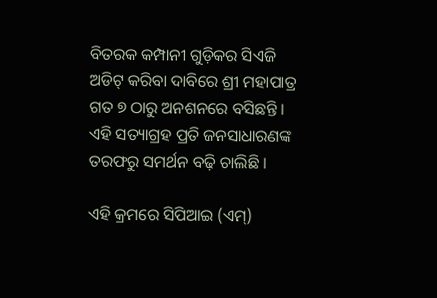ବିତରକ କମ୍ପାନୀ ଗୁଡ଼ିକର ସିଏଜି ଅଡିଟ୍ କରିବା ଦାବିରେ ଶ୍ରୀ ମହାପାତ୍ର ଗତ ୭ ଠାରୁ ଅନଶନରେ ବସିଛନ୍ତି । ଏହି ସତ୍ୟାଗ୍ରହ ପ୍ରତି ଜନସାଧାରଣଙ୍କ ତରଫରୁ ସମର୍ଥନ ବଢ଼ି ଚାଲିଛି ।

ଏହି କ୍ରମରେ ସିପିଆଇ (ଏମ୍)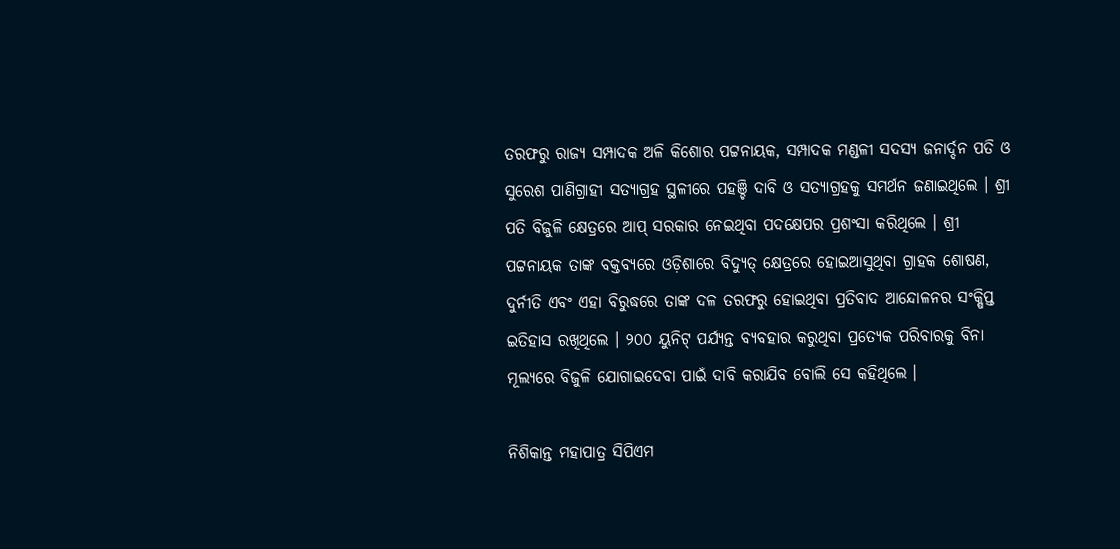ତରଫରୁ ରାଜ୍ୟ ସମ୍ପାଦକ ଅଳି କିଶୋର ପଟ୍ଟନାୟକ, ସମ୍ପାଦକ ମଣ୍ଡଳୀ ସଦସ୍ୟ ଜନାର୍ଦ୍ଦନ ପତି ଓ ସୁରେଶ ପାଣିଗ୍ରାହୀ ସତ୍ୟାଗ୍ରହ ସ୍ଥଳୀରେ ପହଞ୍ଚି ଦାବି ଓ ସତ୍ୟାଗ୍ରହକୁ ସମର୍ଥନ ଜଣାଇଥିଲେ । ଶ୍ରୀ ପତି ବିଜୁଳି କ୍ଷେତ୍ରରେ ଆପ୍ ସରକାର ନେଇଥିବା ପଦକ୍ଷେପର ପ୍ରଶଂସା କରିଥିଲେ । ଶ୍ରୀ ପଟ୍ଟନାୟକ ତାଙ୍କ ବକ୍ତବ୍ୟରେ ଓଡ଼ିଶାରେ ବିଦ୍ୟୁତ୍ କ୍ଷେତ୍ରରେ ହୋଇଆସୁଥିବା ଗ୍ରାହକ ଶୋଷଣ, ଦୁର୍ନୀତି ଏବଂ ଏହା ବିରୁଦ୍ଧରେ ତାଙ୍କ ଦଳ ତରଫରୁ ହୋଇଥିବା ପ୍ରତିବାଦ ଆନ୍ଦୋଳନର ସଂକ୍ଷିପ୍ତ ଇତିହାସ ରଖିଥିଲେ । ୨୦୦ ୟୁନିଟ୍ ପର୍ଯ୍ୟନ୍ତ ବ୍ୟବହାର କରୁଥିବା ପ୍ରତ୍ୟେକ ପରିବାରକୁ ବିନା ମୂଲ୍ୟରେ ବିଜୁଳି ଯୋଗାଇଦେବା ପାଇଁ ଦାବି କରାଯିବ ବୋଲି ସେ କହିଥିଲେ ।

ନିଶିକାନ୍ତ ମହାପାତ୍ର ସିପିଏମ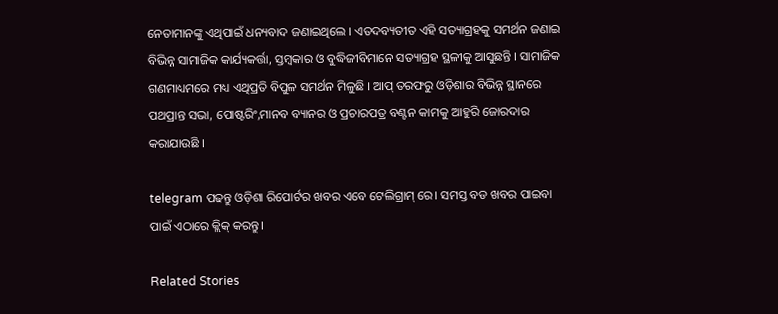ନେତାମାନଙ୍କୁ ଏଥିପାଇଁ ଧନ୍ୟବାଦ ଜଣାଇଥିଲେ । ଏତଦବ୍ୟତୀତ ଏହି ସତ୍ୟାଗ୍ରହକୁ ସମର୍ଥନ ଜଣାଇ ବିଭିନ୍ନ ସାମାଜିକ କାର୍ଯ୍ୟକର୍ତ୍ତା, ସ୍ତମ୍ବକାର ଓ ବୁଦ୍ଧିଜୀବିମାନେ ସତ୍ୟାଗ୍ରହ ସ୍ଥଳୀକୁ ଆସୁଛନ୍ତି । ସାମାଜିକ ଗଣମାଧ୍ୟମରେ ମଧ୍ୟ ଏଥିପ୍ରତି ବିପୁଳ ସମର୍ଥନ ମିଳୁଛି । ଆପ୍ ତରଫରୁ ଓଡ଼ିଶାର ବିଭିନ୍ନ ସ୍ଥାନରେ ପଥପ୍ରାନ୍ତ ସଭା, ପୋଷ୍ଟରିଂ,ମାନବ ବ୍ୟାନର ଓ ପ୍ରଚାରପତ୍ର ବଣ୍ଟନ କାମକୁ ଆହୁରି ଜୋରଦାର କରାଯାଉଛି ।

telegram ପଢନ୍ତୁ ଓଡ଼ିଶା ରିପୋର୍ଟର ଖବର ଏବେ ଟେଲିଗ୍ରାମ୍ ରେ। ସମସ୍ତ ବଡ ଖବର ପାଇବା ପାଇଁ ଏଠାରେ କ୍ଲିକ୍ କରନ୍ତୁ।

Related Stories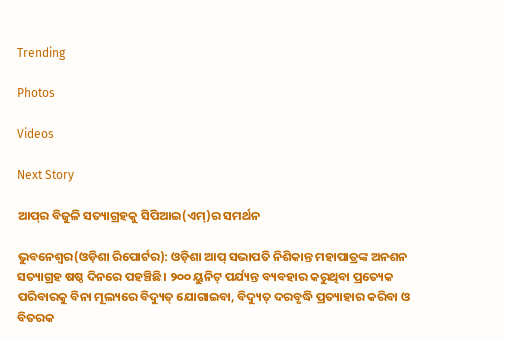Trending

Photos

Videos

Next Story

ଆପ୍‌ର ବିଜୁଳି ସତ୍ୟାଗ୍ରହକୁ ସିପିଆଇ(ଏମ୍)ର ସମର୍ଥନ

ଭୁବନେଶ୍ୱର(ଓଡ଼ିଶା ରିପୋର୍ଟର): ଓଡ଼ିଶା ଆପ୍ ସଭାପତି ନିଶିକାନ୍ତ ମହାପାତ୍ରଙ୍କ ଅନଶନ ସତ୍ୟାଗ୍ରହ ଷଷ୍ଠ ଦିନରେ ପହଞ୍ଚିଛି। ୨୦୦ ୟୁନିଟ୍ ପର୍ଯ୍ୟନ୍ତ ବ୍ୟବହାର କରୁଥିବା ପ୍ରତ୍ୟେକ ପରିବାରକୁ ବିନା ମୂଲ୍ୟରେ ବିଦ୍ୟୁତ୍ ଯୋଗାଇବା, ବିଦ୍ୟୁତ୍ ଦରବୃଦ୍ଧି ପ୍ରତ୍ୟାହାର କରିବା ଓ ବିତରକ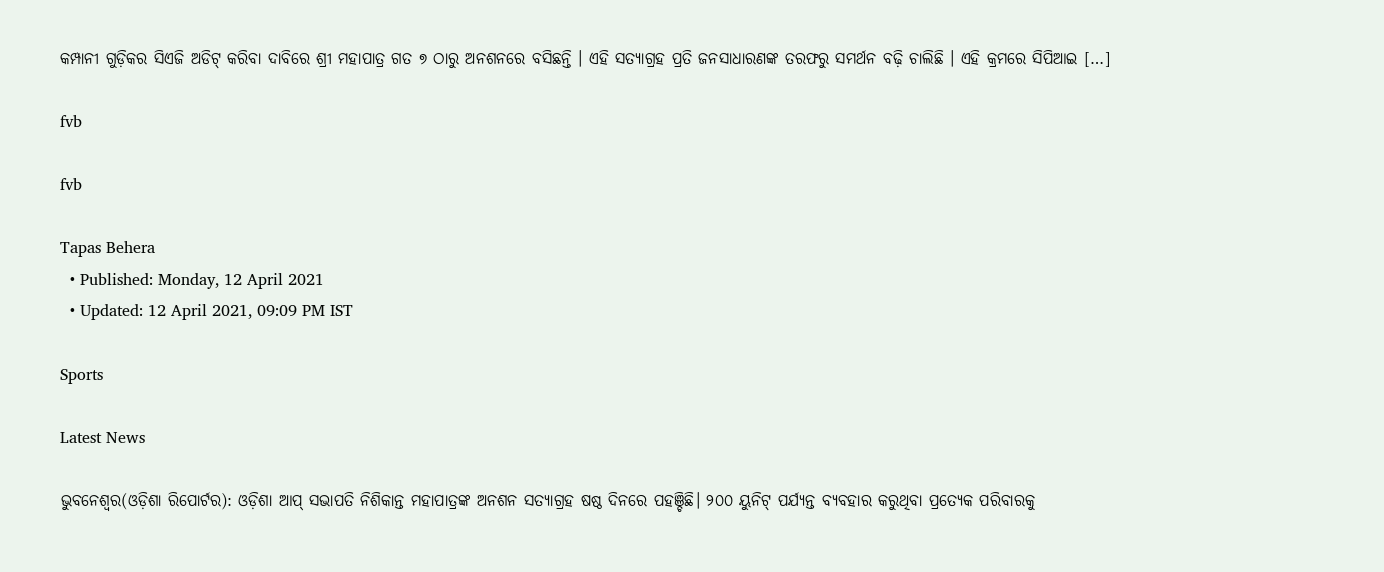କମ୍ପାନୀ ଗୁଡ଼ିକର ସିଏଜି ଅଡିଟ୍ କରିବା ଦାବିରେ ଶ୍ରୀ ମହାପାତ୍ର ଗତ ୭ ଠାରୁ ଅନଶନରେ ବସିଛନ୍ତି । ଏହି ସତ୍ୟାଗ୍ରହ ପ୍ରତି ଜନସାଧାରଣଙ୍କ ତରଫରୁ ସମର୍ଥନ ବଢ଼ି ଚାଲିଛି । ଏହି କ୍ରମରେ ସିପିଆଇ […]

fvb

fvb

Tapas Behera
  • Published: Monday, 12 April 2021
  • Updated: 12 April 2021, 09:09 PM IST

Sports

Latest News

ଭୁବନେଶ୍ୱର(ଓଡ଼ିଶା ରିପୋର୍ଟର): ଓଡ଼ିଶା ଆପ୍ ସଭାପତି ନିଶିକାନ୍ତ ମହାପାତ୍ରଙ୍କ ଅନଶନ ସତ୍ୟାଗ୍ରହ ଷଷ୍ଠ ଦିନରେ ପହଞ୍ଚିଛି। ୨୦୦ ୟୁନିଟ୍ ପର୍ଯ୍ୟନ୍ତ ବ୍ୟବହାର କରୁଥିବା ପ୍ରତ୍ୟେକ ପରିବାରକୁ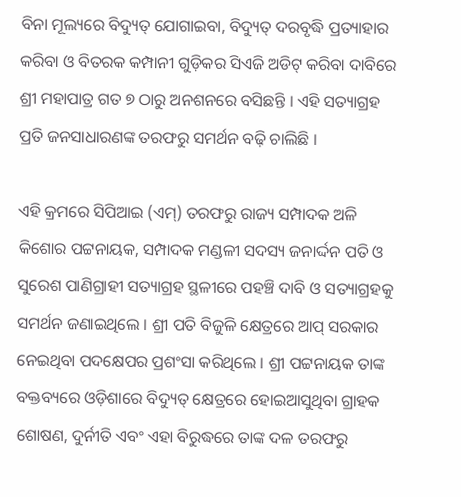ବିନା ମୂଲ୍ୟରେ ବିଦ୍ୟୁତ୍ ଯୋଗାଇବା, ବିଦ୍ୟୁତ୍ ଦରବୃଦ୍ଧି ପ୍ରତ୍ୟାହାର କରିବା ଓ ବିତରକ କମ୍ପାନୀ ଗୁଡ଼ିକର ସିଏଜି ଅଡିଟ୍ କରିବା ଦାବିରେ ଶ୍ରୀ ମହାପାତ୍ର ଗତ ୭ ଠାରୁ ଅନଶନରେ ବସିଛନ୍ତି । ଏହି ସତ୍ୟାଗ୍ରହ ପ୍ରତି ଜନସାଧାରଣଙ୍କ ତରଫରୁ ସମର୍ଥନ ବଢ଼ି ଚାଲିଛି ।

ଏହି କ୍ରମରେ ସିପିଆଇ (ଏମ୍) ତରଫରୁ ରାଜ୍ୟ ସମ୍ପାଦକ ଅଳି କିଶୋର ପଟ୍ଟନାୟକ, ସମ୍ପାଦକ ମଣ୍ଡଳୀ ସଦସ୍ୟ ଜନାର୍ଦ୍ଦନ ପତି ଓ ସୁରେଶ ପାଣିଗ୍ରାହୀ ସତ୍ୟାଗ୍ରହ ସ୍ଥଳୀରେ ପହଞ୍ଚି ଦାବି ଓ ସତ୍ୟାଗ୍ରହକୁ ସମର୍ଥନ ଜଣାଇଥିଲେ । ଶ୍ରୀ ପତି ବିଜୁଳି କ୍ଷେତ୍ରରେ ଆପ୍ ସରକାର ନେଇଥିବା ପଦକ୍ଷେପର ପ୍ରଶଂସା କରିଥିଲେ । ଶ୍ରୀ ପଟ୍ଟନାୟକ ତାଙ୍କ ବକ୍ତବ୍ୟରେ ଓଡ଼ିଶାରେ ବିଦ୍ୟୁତ୍ କ୍ଷେତ୍ରରେ ହୋଇଆସୁଥିବା ଗ୍ରାହକ ଶୋଷଣ, ଦୁର୍ନୀତି ଏବଂ ଏହା ବିରୁଦ୍ଧରେ ତାଙ୍କ ଦଳ ତରଫରୁ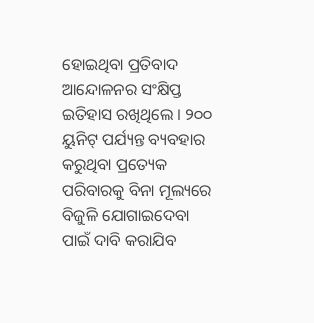ହୋଇଥିବା ପ୍ରତିବାଦ ଆନ୍ଦୋଳନର ସଂକ୍ଷିପ୍ତ ଇତିହାସ ରଖିଥିଲେ । ୨୦୦ ୟୁନିଟ୍ ପର୍ଯ୍ୟନ୍ତ ବ୍ୟବହାର କରୁଥିବା ପ୍ରତ୍ୟେକ ପରିବାରକୁ ବିନା ମୂଲ୍ୟରେ ବିଜୁଳି ଯୋଗାଇଦେବା ପାଇଁ ଦାବି କରାଯିବ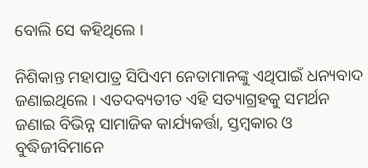ବୋଲି ସେ କହିଥିଲେ ।

ନିଶିକାନ୍ତ ମହାପାତ୍ର ସିପିଏମ ନେତାମାନଙ୍କୁ ଏଥିପାଇଁ ଧନ୍ୟବାଦ ଜଣାଇଥିଲେ । ଏତଦବ୍ୟତୀତ ଏହି ସତ୍ୟାଗ୍ରହକୁ ସମର୍ଥନ ଜଣାଇ ବିଭିନ୍ନ ସାମାଜିକ କାର୍ଯ୍ୟକର୍ତ୍ତା, ସ୍ତମ୍ବକାର ଓ ବୁଦ୍ଧିଜୀବିମାନେ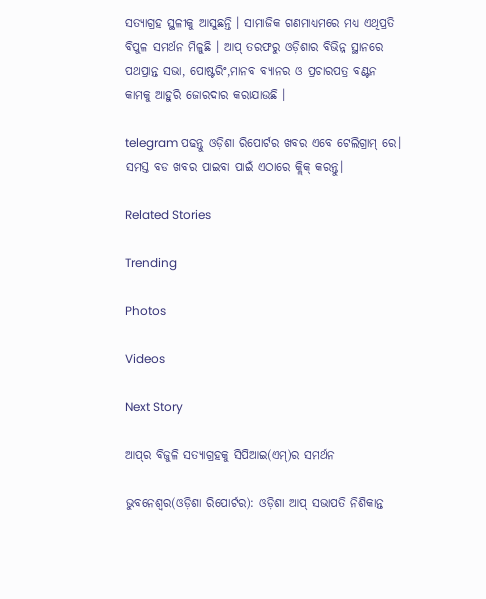ସତ୍ୟାଗ୍ରହ ସ୍ଥଳୀକୁ ଆସୁଛନ୍ତି । ସାମାଜିକ ଗଣମାଧ୍ୟମରେ ମଧ୍ୟ ଏଥିପ୍ରତି ବିପୁଳ ସମର୍ଥନ ମିଳୁଛି । ଆପ୍ ତରଫରୁ ଓଡ଼ିଶାର ବିଭିନ୍ନ ସ୍ଥାନରେ ପଥପ୍ରାନ୍ତ ସଭା, ପୋଷ୍ଟରିଂ,ମାନବ ବ୍ୟାନର ଓ ପ୍ରଚାରପତ୍ର ବଣ୍ଟନ କାମକୁ ଆହୁରି ଜୋରଦାର କରାଯାଉଛି ।

telegram ପଢନ୍ତୁ ଓଡ଼ିଶା ରିପୋର୍ଟର ଖବର ଏବେ ଟେଲିଗ୍ରାମ୍ ରେ। ସମସ୍ତ ବଡ ଖବର ପାଇବା ପାଇଁ ଏଠାରେ କ୍ଲିକ୍ କରନ୍ତୁ।

Related Stories

Trending

Photos

Videos

Next Story

ଆପ୍‌ର ବିଜୁଳି ସତ୍ୟାଗ୍ରହକୁ ସିପିଆଇ(ଏମ୍)ର ସମର୍ଥନ

ଭୁବନେଶ୍ୱର(ଓଡ଼ିଶା ରିପୋର୍ଟର): ଓଡ଼ିଶା ଆପ୍ ସଭାପତି ନିଶିକାନ୍ତ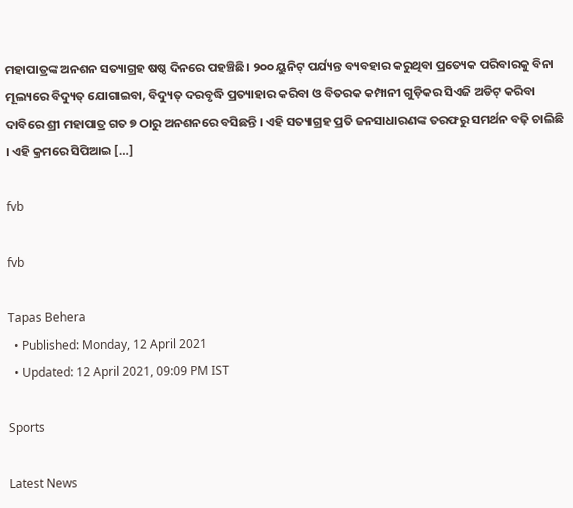ମହାପାତ୍ରଙ୍କ ଅନଶନ ସତ୍ୟାଗ୍ରହ ଷଷ୍ଠ ଦିନରେ ପହଞ୍ଚିଛି। ୨୦୦ ୟୁନିଟ୍ ପର୍ଯ୍ୟନ୍ତ ବ୍ୟବହାର କରୁଥିବା ପ୍ରତ୍ୟେକ ପରିବାରକୁ ବିନା ମୂଲ୍ୟରେ ବିଦ୍ୟୁତ୍ ଯୋଗାଇବା, ବିଦ୍ୟୁତ୍ ଦରବୃଦ୍ଧି ପ୍ରତ୍ୟାହାର କରିବା ଓ ବିତରକ କମ୍ପାନୀ ଗୁଡ଼ିକର ସିଏଜି ଅଡିଟ୍ କରିବା ଦାବିରେ ଶ୍ରୀ ମହାପାତ୍ର ଗତ ୭ ଠାରୁ ଅନଶନରେ ବସିଛନ୍ତି । ଏହି ସତ୍ୟାଗ୍ରହ ପ୍ରତି ଜନସାଧାରଣଙ୍କ ତରଫରୁ ସମର୍ଥନ ବଢ଼ି ଚାଲିଛି । ଏହି କ୍ରମରେ ସିପିଆଇ […]

fvb

fvb

Tapas Behera
  • Published: Monday, 12 April 2021
  • Updated: 12 April 2021, 09:09 PM IST

Sports

Latest News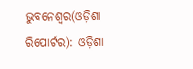ଭୁବନେଶ୍ୱର(ଓଡ଼ିଶା ରିପୋର୍ଟର): ଓଡ଼ିଶା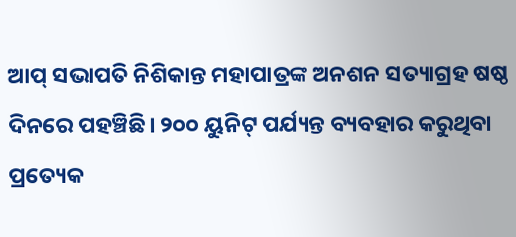ଆପ୍ ସଭାପତି ନିଶିକାନ୍ତ ମହାପାତ୍ରଙ୍କ ଅନଶନ ସତ୍ୟାଗ୍ରହ ଷଷ୍ଠ ଦିନରେ ପହଞ୍ଚିଛି। ୨୦୦ ୟୁନିଟ୍ ପର୍ଯ୍ୟନ୍ତ ବ୍ୟବହାର କରୁଥିବା ପ୍ରତ୍ୟେକ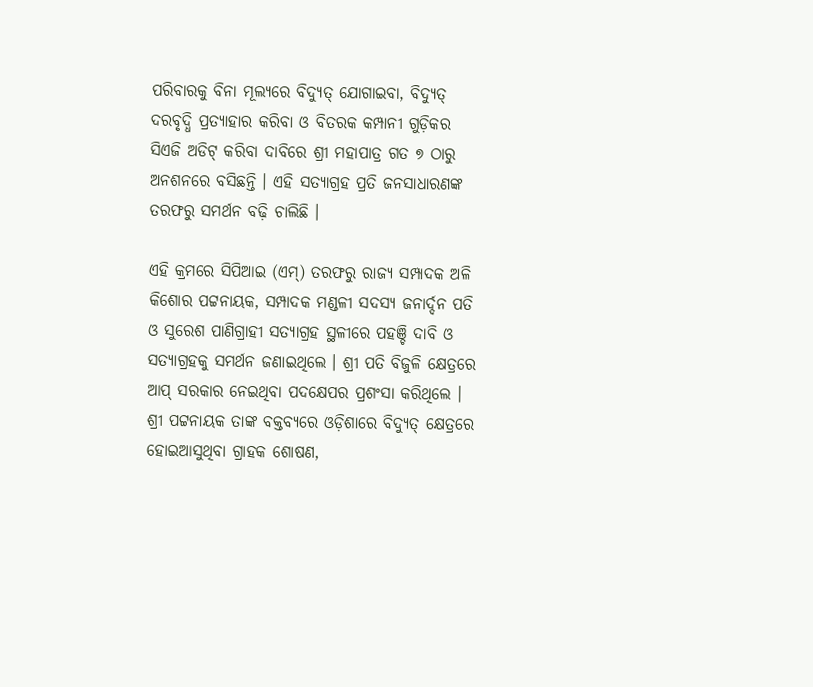ପରିବାରକୁ ବିନା ମୂଲ୍ୟରେ ବିଦ୍ୟୁତ୍ ଯୋଗାଇବା, ବିଦ୍ୟୁତ୍ ଦରବୃଦ୍ଧି ପ୍ରତ୍ୟାହାର କରିବା ଓ ବିତରକ କମ୍ପାନୀ ଗୁଡ଼ିକର ସିଏଜି ଅଡିଟ୍ କରିବା ଦାବିରେ ଶ୍ରୀ ମହାପାତ୍ର ଗତ ୭ ଠାରୁ ଅନଶନରେ ବସିଛନ୍ତି । ଏହି ସତ୍ୟାଗ୍ରହ ପ୍ରତି ଜନସାଧାରଣଙ୍କ ତରଫରୁ ସମର୍ଥନ ବଢ଼ି ଚାଲିଛି ।

ଏହି କ୍ରମରେ ସିପିଆଇ (ଏମ୍) ତରଫରୁ ରାଜ୍ୟ ସମ୍ପାଦକ ଅଳି କିଶୋର ପଟ୍ଟନାୟକ, ସମ୍ପାଦକ ମଣ୍ଡଳୀ ସଦସ୍ୟ ଜନାର୍ଦ୍ଦନ ପତି ଓ ସୁରେଶ ପାଣିଗ୍ରାହୀ ସତ୍ୟାଗ୍ରହ ସ୍ଥଳୀରେ ପହଞ୍ଚି ଦାବି ଓ ସତ୍ୟାଗ୍ରହକୁ ସମର୍ଥନ ଜଣାଇଥିଲେ । ଶ୍ରୀ ପତି ବିଜୁଳି କ୍ଷେତ୍ରରେ ଆପ୍ ସରକାର ନେଇଥିବା ପଦକ୍ଷେପର ପ୍ରଶଂସା କରିଥିଲେ । ଶ୍ରୀ ପଟ୍ଟନାୟକ ତାଙ୍କ ବକ୍ତବ୍ୟରେ ଓଡ଼ିଶାରେ ବିଦ୍ୟୁତ୍ କ୍ଷେତ୍ରରେ ହୋଇଆସୁଥିବା ଗ୍ରାହକ ଶୋଷଣ,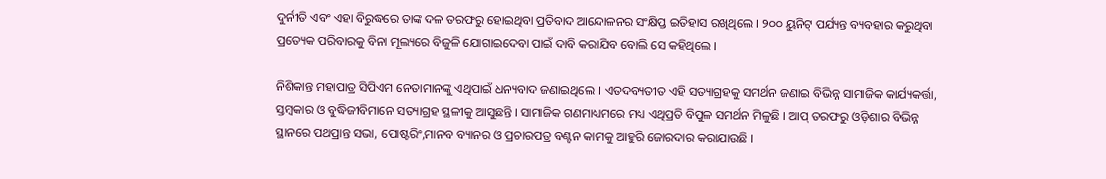ଦୁର୍ନୀତି ଏବଂ ଏହା ବିରୁଦ୍ଧରେ ତାଙ୍କ ଦଳ ତରଫରୁ ହୋଇଥିବା ପ୍ରତିବାଦ ଆନ୍ଦୋଳନର ସଂକ୍ଷିପ୍ତ ଇତିହାସ ରଖିଥିଲେ । ୨୦୦ ୟୁନିଟ୍ ପର୍ଯ୍ୟନ୍ତ ବ୍ୟବହାର କରୁଥିବା ପ୍ରତ୍ୟେକ ପରିବାରକୁ ବିନା ମୂଲ୍ୟରେ ବିଜୁଳି ଯୋଗାଇଦେବା ପାଇଁ ଦାବି କରାଯିବ ବୋଲି ସେ କହିଥିଲେ ।

ନିଶିକାନ୍ତ ମହାପାତ୍ର ସିପିଏମ ନେତାମାନଙ୍କୁ ଏଥିପାଇଁ ଧନ୍ୟବାଦ ଜଣାଇଥିଲେ । ଏତଦବ୍ୟତୀତ ଏହି ସତ୍ୟାଗ୍ରହକୁ ସମର୍ଥନ ଜଣାଇ ବିଭିନ୍ନ ସାମାଜିକ କାର୍ଯ୍ୟକର୍ତ୍ତା, ସ୍ତମ୍ବକାର ଓ ବୁଦ୍ଧିଜୀବିମାନେ ସତ୍ୟାଗ୍ରହ ସ୍ଥଳୀକୁ ଆସୁଛନ୍ତି । ସାମାଜିକ ଗଣମାଧ୍ୟମରେ ମଧ୍ୟ ଏଥିପ୍ରତି ବିପୁଳ ସମର୍ଥନ ମିଳୁଛି । ଆପ୍ ତରଫରୁ ଓଡ଼ିଶାର ବିଭିନ୍ନ ସ୍ଥାନରେ ପଥପ୍ରାନ୍ତ ସଭା, ପୋଷ୍ଟରିଂ,ମାନବ ବ୍ୟାନର ଓ ପ୍ରଚାରପତ୍ର ବଣ୍ଟନ କାମକୁ ଆହୁରି ଜୋରଦାର କରାଯାଉଛି ।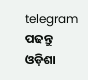telegram ପଢନ୍ତୁ ଓଡ଼ିଶା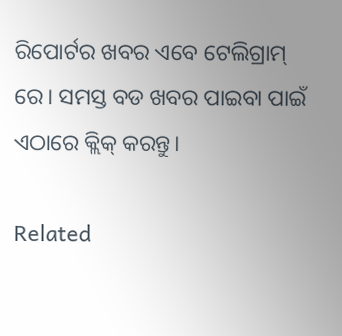ରିପୋର୍ଟର ଖବର ଏବେ ଟେଲିଗ୍ରାମ୍ ରେ। ସମସ୍ତ ବଡ ଖବର ପାଇବା ପାଇଁ ଏଠାରେ କ୍ଲିକ୍ କରନ୍ତୁ।

Related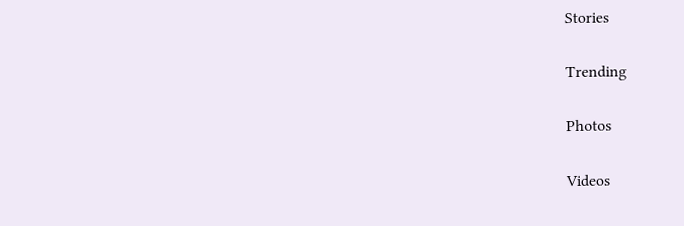Stories

Trending

Photos

Videos